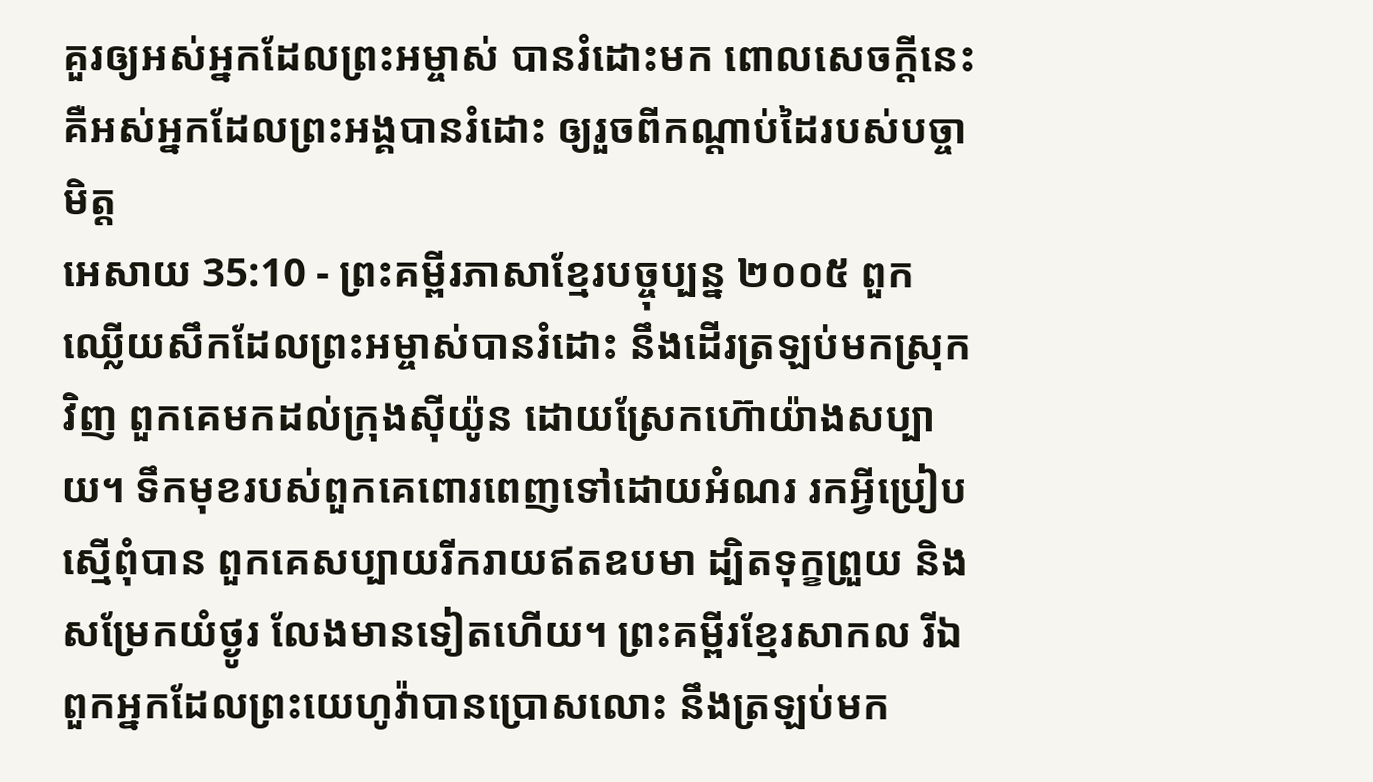គួរឲ្យអស់អ្នកដែលព្រះអម្ចាស់ បានរំដោះមក ពោលសេចក្ដីនេះ គឺអស់អ្នកដែលព្រះអង្គបានរំដោះ ឲ្យរួចពីកណ្ដាប់ដៃរបស់បច្ចាមិត្ត
អេសាយ 35:10 - ព្រះគម្ពីរភាសាខ្មែរបច្ចុប្បន្ន ២០០៥ ពួកឈ្លើយសឹកដែលព្រះអម្ចាស់បានរំដោះ នឹងដើរត្រឡប់មកស្រុកវិញ ពួកគេមកដល់ក្រុងស៊ីយ៉ូន ដោយស្រែកហ៊ោយ៉ាងសប្បាយ។ ទឹកមុខរបស់ពួកគេពោរពេញទៅដោយអំណរ រកអ្វីប្រៀបស្មើពុំបាន ពួកគេសប្បាយរីករាយឥតឧបមា ដ្បិតទុក្ខព្រួយ និងសម្រែកយំថ្ងូរ លែងមានទៀតហើយ។ ព្រះគម្ពីរខ្មែរសាកល រីឯពួកអ្នកដែលព្រះយេហូវ៉ាបានប្រោសលោះ នឹងត្រឡប់មក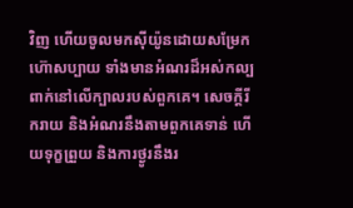វិញ ហើយចូលមកស៊ីយ៉ូនដោយសម្រែកហ៊ោសប្បាយ ទាំងមានអំណរដ៏អស់កល្បពាក់នៅលើក្បាលរបស់ពួកគេ។ សេចក្ដីរីករាយ និងអំណរនឹងតាមពួកគេទាន់ ហើយទុក្ខព្រួយ និងការថ្ងូរនឹងរ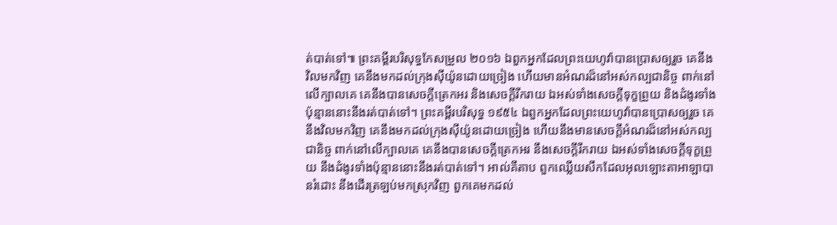ត់បាត់ទៅ៕ ព្រះគម្ពីរបរិសុទ្ធកែសម្រួល ២០១៦ ឯពួកអ្នកដែលព្រះយេហូវ៉ាបានប្រោសឲ្យរួច គេនឹងវិលមកវិញ គេនឹងមកដល់ក្រុងស៊ីយ៉ូនដោយច្រៀង ហើយមានអំណរដ៏នៅអស់កល្បជានិច្ច ពាក់នៅលើក្បាលគេ គេនឹងបានសេចក្ដីត្រេកអរ និងសេចក្ដីរីករាយ ឯអស់ទាំងសេចក្ដីទុក្ខព្រួយ និងដំងូរទាំងប៉ុន្មាននោះនឹងរត់បាត់ទៅ។ ព្រះគម្ពីរបរិសុទ្ធ ១៩៥៤ ឯពួកអ្នកដែលព្រះយេហូវ៉ាបានប្រោសឲ្យរួច គេនឹងវិលមកវិញ គេនឹងមកដល់ក្រុងស៊ីយ៉ូនដោយច្រៀង ហើយនឹងមានសេចក្ដីអំណរដ៏នៅអស់កល្បជានិច្ច ពាក់នៅលើក្បាលគេ គេនឹងបានសេចក្ដីត្រេកអរ នឹងសេចក្ដីរីករាយ ឯអស់ទាំងសេចក្ដីទុក្ខព្រួយ នឹងដំងូរទាំងប៉ុន្មាននោះនឹងរត់បាត់ទៅ។ អាល់គីតាប ពួកឈ្លើយសឹកដែលអុលឡោះតាអាឡាបានរំដោះ នឹងដើរត្រឡប់មកស្រុកវិញ ពួកគេមកដល់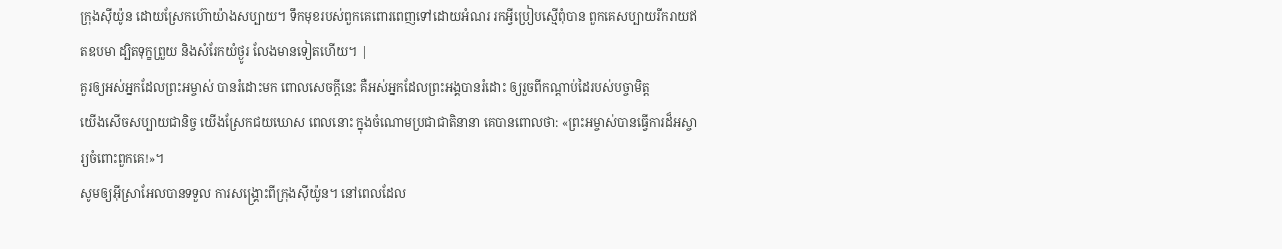ក្រុងស៊ីយ៉ូន ដោយស្រែកហ៊ោយ៉ាងសប្បាយ។ ទឹកមុខរបស់ពួកគេពោរពេញទៅដោយអំណរ រកអ្វីប្រៀបស្មើពុំបាន ពួកគេសប្បាយរីករាយឥតឧបមា ដ្បិតទុក្ខព្រួយ និងសំរែកយំថ្ងូរ លែងមានទៀតហើយ។ |
គួរឲ្យអស់អ្នកដែលព្រះអម្ចាស់ បានរំដោះមក ពោលសេចក្ដីនេះ គឺអស់អ្នកដែលព្រះអង្គបានរំដោះ ឲ្យរួចពីកណ្ដាប់ដៃរបស់បច្ចាមិត្ត
យើងសើចសប្បាយជានិច្ច យើងស្រែកជយឃោស ពេលនោះ ក្នុងចំណោមប្រជាជាតិនានា គេបានពោលថា: «ព្រះអម្ចាស់បានធ្វើការដ៏អស្ចារ្យចំពោះពួកគេ!»។
សូមឲ្យអ៊ីស្រាអែលបានទទួល ការសង្គ្រោះពីក្រុងស៊ីយ៉ូន។ នៅពេលដែល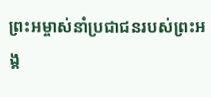ព្រះអម្ចាស់នាំប្រជាជនរបស់ព្រះអង្គ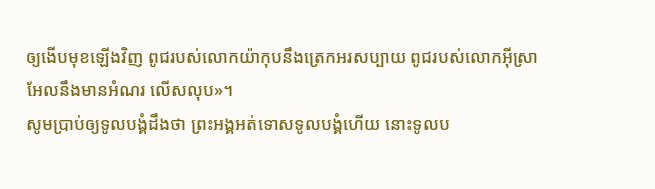ឲ្យងើបមុខឡើងវិញ ពូជរបស់លោកយ៉ាកុបនឹងត្រេកអរសប្បាយ ពូជរបស់លោកអ៊ីស្រាអែលនឹងមានអំណរ លើសលុប»។
សូមប្រាប់ឲ្យទូលបង្គំដឹងថា ព្រះអង្គអត់ទោសទូលបង្គំហើយ នោះទូលប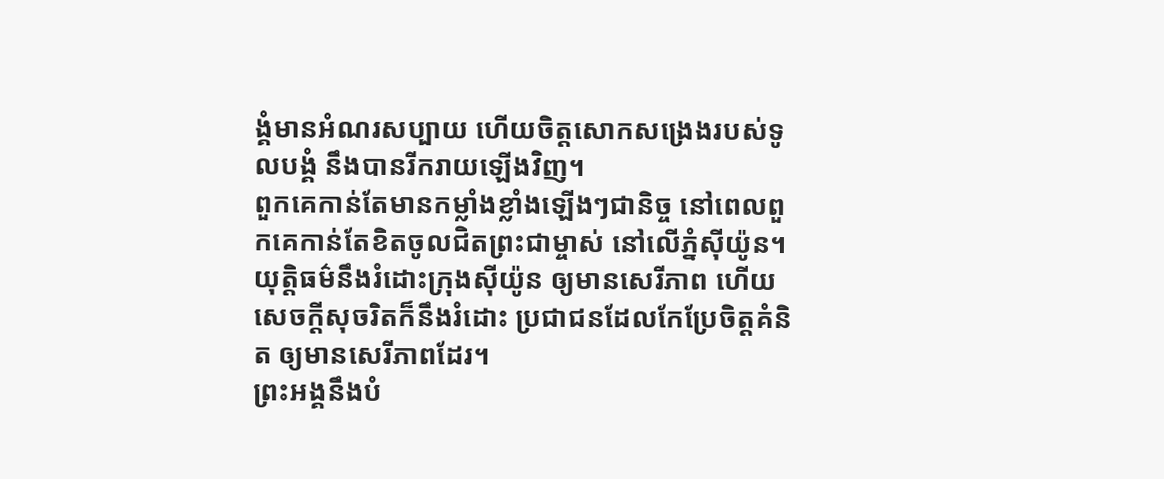ង្គំមានអំណរសប្បាយ ហើយចិត្តសោកសង្រេងរបស់ទូលបង្គំ នឹងបានរីករាយឡើងវិញ។
ពួកគេកាន់តែមានកម្លាំងខ្លាំងឡើងៗជានិច្ច នៅពេលពួកគេកាន់តែខិតចូលជិតព្រះជាម្ចាស់ នៅលើភ្នំស៊ីយ៉ូន។
យុត្តិធម៌នឹងរំដោះក្រុងស៊ីយ៉ូន ឲ្យមានសេរីភាព ហើយសេចក្ដីសុចរិតក៏នឹងរំដោះ ប្រជាជនដែលកែប្រែចិត្តគំនិត ឲ្យមានសេរីភាពដែរ។
ព្រះអង្គនឹងបំ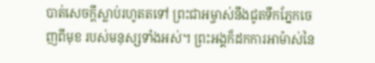បាត់សេចក្ដីស្លាប់រហូតតទៅ ព្រះជាអម្ចាស់នឹងជូតទឹកភ្នែកចេញពីមុខ របស់មនុស្សទាំងអស់។ ព្រះអង្គក៏ដកការអាម៉ាស់នៃ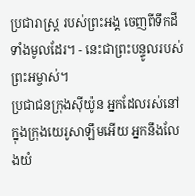ប្រជារាស្ត្រ របស់ព្រះអង្គ ចេញពីទឹកដីទាំងមូលដែរ។ - នេះជាព្រះបន្ទូលរបស់ព្រះអម្ចាស់។
ប្រជាជនក្រុងស៊ីយ៉ូន អ្នកដែលរស់នៅក្នុងក្រុងយេរូសាឡឹមអើយ អ្នកនឹងលែងយំ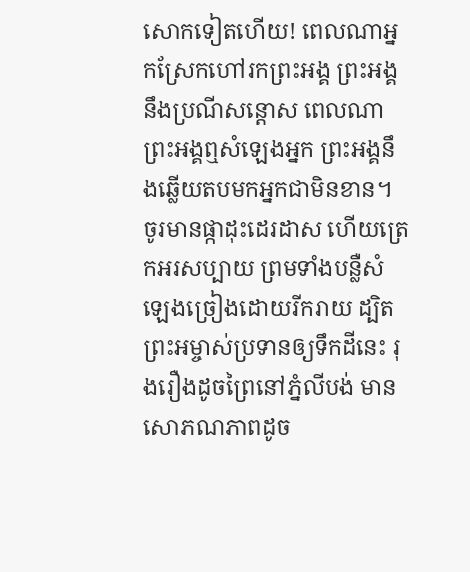សោកទៀតហើយ! ពេលណាអ្នកស្រែកហៅរកព្រះអង្គ ព្រះអង្គនឹងប្រណីសន្ដោស ពេលណាព្រះអង្គឮសំឡេងអ្នក ព្រះអង្គនឹងឆ្លើយតបមកអ្នកជាមិនខាន។
ចូរមានផ្កាដុះដេរដាស ហើយត្រេកអរសប្បាយ ព្រមទាំងបន្លឺសំឡេងច្រៀងដោយរីករាយ ដ្បិតព្រះអម្ចាស់ប្រទានឲ្យទឹកដីនេះ រុងរឿងដូចព្រៃនៅភ្នំលីបង់ មានសោភណភាពដូច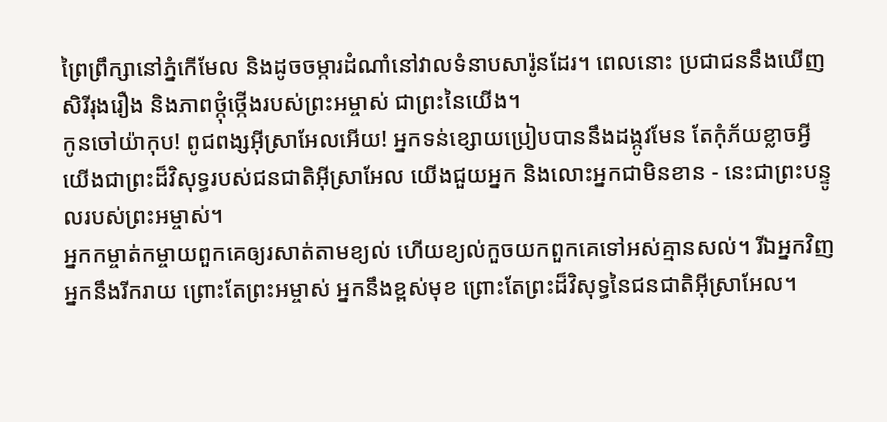ព្រៃព្រឹក្សានៅភ្នំកើមែល និងដូចចម្ការដំណាំនៅវាលទំនាបសារ៉ូនដែរ។ ពេលនោះ ប្រជាជននឹងឃើញ សិរីរុងរឿង និងភាពថ្កុំថ្កើងរបស់ព្រះអម្ចាស់ ជាព្រះនៃយើង។
កូនចៅយ៉ាកុប! ពូជពង្សអ៊ីស្រាអែលអើយ! អ្នកទន់ខ្សោយប្រៀបបាននឹងដង្កូវមែន តែកុំភ័យខ្លាចអ្វី យើងជាព្រះដ៏វិសុទ្ធរបស់ជនជាតិអ៊ីស្រាអែល យើងជួយអ្នក និងលោះអ្នកជាមិនខាន - នេះជាព្រះបន្ទូលរបស់ព្រះអម្ចាស់។
អ្នកកម្ចាត់កម្ចាយពួកគេឲ្យរសាត់តាមខ្យល់ ហើយខ្យល់កួចយកពួកគេទៅអស់គ្មានសល់។ រីឯអ្នកវិញ អ្នកនឹងរីករាយ ព្រោះតែព្រះអម្ចាស់ អ្នកនឹងខ្ពស់មុខ ព្រោះតែព្រះដ៏វិសុទ្ធនៃជនជាតិអ៊ីស្រាអែល។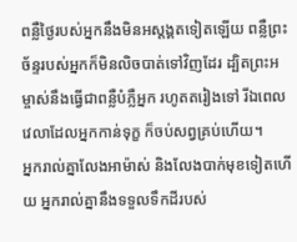ពន្លឺថ្ងៃរបស់អ្នកនឹងមិនអស្ដង្គតទៀតឡើយ ពន្លឺព្រះច័ន្ទរបស់អ្នកក៏មិនលិចបាត់ទៅវិញដែរ ដ្បិតព្រះអម្ចាស់នឹងធ្វើជាពន្លឺបំភ្លឺអ្នក រហូតតរៀងទៅ រីឯពេលវេលាដែលអ្នកកាន់ទុក្ខ ក៏ចប់សព្វគ្រប់ហើយ។
អ្នករាល់គ្នាលែងអាម៉ាស់ និងលែងបាក់មុខទៀតហើយ អ្នករាល់គ្នានឹងទទួលទឹកដីរបស់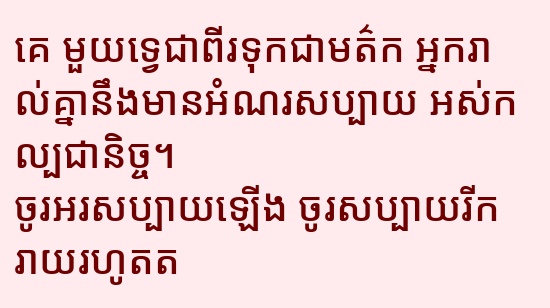គេ មួយទ្វេជាពីរទុកជាមត៌ក អ្នករាល់គ្នានឹងមានអំណរសប្បាយ អស់កល្បជានិច្ច។
ចូរអរសប្បាយឡើង ចូរសប្បាយរីករាយរហូតត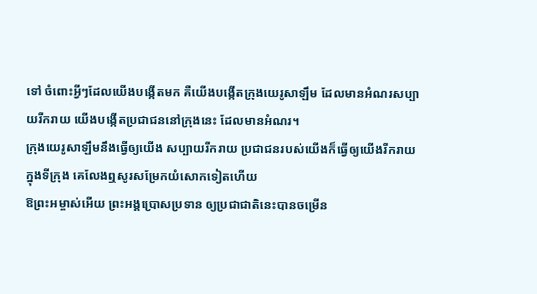ទៅ ចំពោះអ្វីៗដែលយើងបង្កើតមក គឺយើងបង្កើតក្រុងយេរូសាឡឹម ដែលមានអំណរសប្បាយរីករាយ យើងបង្កើតប្រជាជននៅក្រុងនេះ ដែលមានអំណរ។
ក្រុងយេរូសាឡឹមនឹងធ្វើឲ្យយើង សប្បាយរីករាយ ប្រជាជនរបស់យើងក៏ធ្វើឲ្យយើងរីករាយ ក្នុងទីក្រុង គេលែងឮសូរសម្រែកយំសោកទៀតហើយ
ឱព្រះអម្ចាស់អើយ ព្រះអង្គប្រោសប្រទាន ឲ្យប្រជាជាតិនេះបានចម្រើន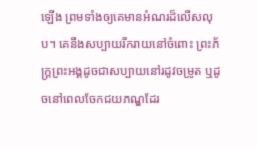ឡើង ព្រមទាំងឲ្យគេមានអំណរដ៏លើសលុប។ គេនឹងសប្បាយរីករាយនៅចំពោះ ព្រះភ័ក្ត្រព្រះអង្គដូចជាសប្បាយនៅរដូវចម្រូត ឬដូចនៅពេលចែកជយភណ្ឌដែរ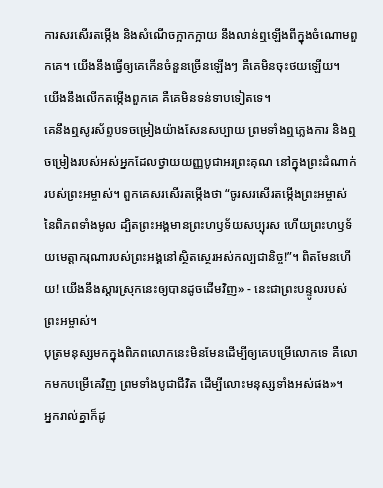ការសរសើរតម្កើង និងសំណើចក្អាកក្អាយ នឹងលាន់ឮឡើងពីក្នុងចំណោមពួកគេ។ យើងនឹងធ្វើឲ្យគេកើនចំនួនច្រើនឡើងៗ គឺគេមិនចុះថយឡើយ។ យើងនឹងលើកតម្កើងពួកគេ គឺគេមិនទន់ទាបទៀតទេ។
គេនឹងឮសូរស័ព្ទបទចម្រៀងយ៉ាងសែនសប្បាយ ព្រមទាំងឮភ្លេងការ និងឮចម្រៀងរបស់អស់អ្នកដែលថ្វាយយញ្ញបូជាអរព្រះគុណ នៅក្នុងព្រះដំណាក់របស់ព្រះអម្ចាស់។ ពួកគេសរសើរតម្កើងថា “ចូរសរសើរតម្កើងព្រះអម្ចាស់នៃពិភពទាំងមូល ដ្បិតព្រះអង្គមានព្រះហឫទ័យសប្បុរស ហើយព្រះហឫទ័យមេត្តាករុណារបស់ព្រះអង្គនៅស្ថិតស្ថេរអស់កល្បជានិច្ច!”។ ពិតមែនហើយ! យើងនឹងស្ដារស្រុកនេះឲ្យបានដូចដើមវិញ» - នេះជាព្រះបន្ទូលរបស់ព្រះអម្ចាស់។
បុត្រមនុស្សមកក្នុងពិភពលោកនេះមិនមែនដើម្បីឲ្យគេបម្រើលោកទេ គឺលោកមកបម្រើគេវិញ ព្រមទាំងបូជាជីវិត ដើម្បីលោះមនុស្សទាំងអស់ផង»។
អ្នករាល់គ្នាក៏ដូ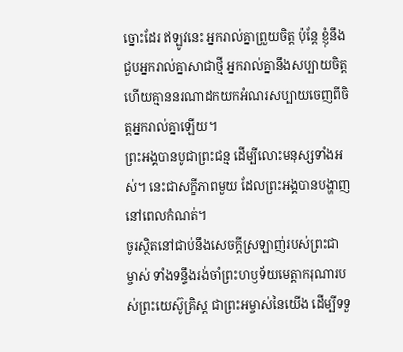ច្នោះដែរ ឥឡូវនេះ អ្នករាល់គ្នាព្រួយចិត្ត ប៉ុន្តែ ខ្ញុំនឹងជួបអ្នករាល់គ្នាសាជាថ្មី អ្នករាល់គ្នានឹងសប្បាយចិត្ត ហើយគ្មាននរណាដកយកអំណរសប្បាយចេញពីចិត្តអ្នករាល់គ្នាឡើយ។
ព្រះអង្គបានបូជាព្រះជន្ម ដើម្បីលោះមនុស្សទាំងអស់។ នេះជាសក្ខីភាពមួយ ដែលព្រះអង្គបានបង្ហាញនៅពេលកំណត់។
ចូរស្ថិតនៅជាប់នឹងសេចក្ដីស្រឡាញ់របស់ព្រះជាម្ចាស់ ទាំងទន្ទឹងរង់ចាំព្រះហឫទ័យមេត្តាករុណារបស់ព្រះយេស៊ូគ្រិស្ត ជាព្រះអម្ចាស់នៃយើង ដើម្បីទទួ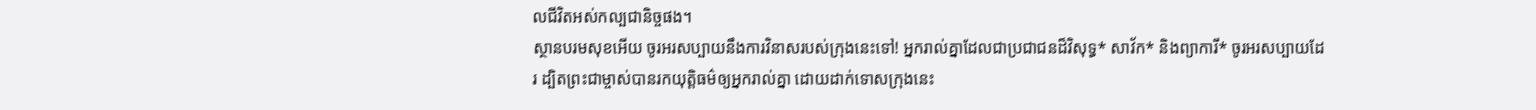លជីវិតអស់កល្បជានិច្ចផង។
ស្ថានបរមសុខអើយ ចូរអរសប្បាយនឹងការវិនាសរបស់ក្រុងនេះទៅ! អ្នករាល់គ្នាដែលជាប្រជាជនដ៏វិសុទ្ធ* សាវ័ក* និងព្យាការី* ចូរអរសប្បាយដែរ ដ្បិតព្រះជាម្ចាស់បានរកយុត្តិធម៌ឲ្យអ្នករាល់គ្នា ដោយដាក់ទោសក្រុងនេះ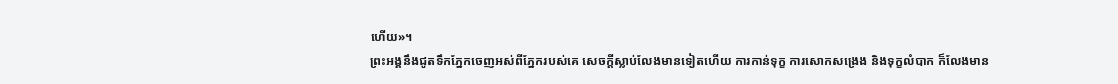ហើយ»។
ព្រះអង្គនឹងជូតទឹកភ្នែកចេញអស់ពីភ្នែករបស់គេ សេចក្ដីស្លាប់លែងមានទៀតហើយ ការកាន់ទុក្ខ ការសោកសង្រេង និងទុក្ខលំបាក ក៏លែងមាន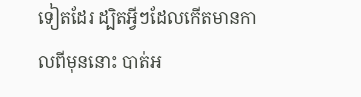ទៀតដែរ ដ្បិតអ្វីៗដែលកើតមានកាលពីមុននោះ បាត់អ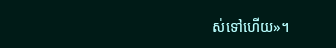ស់ទៅហើយ»។